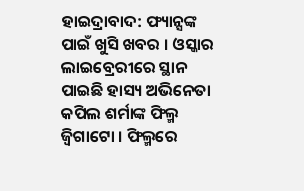ହାଇଦ୍ରାବାଦ: ଫ୍ୟାନ୍ସଙ୍କ ପାଇଁ ଖୁସି ଖବର । ଓସ୍କାର ଲାଇବ୍ରେରୀରେ ସ୍ଥାନ ପାଇଛି ହାସ୍ୟ ଅଭିନେତା କପିଲ ଶର୍ମାଙ୍କ ଫିଲ୍ମ ଜ୍ବିଗାଟୋ । ଫିଲ୍ମରେ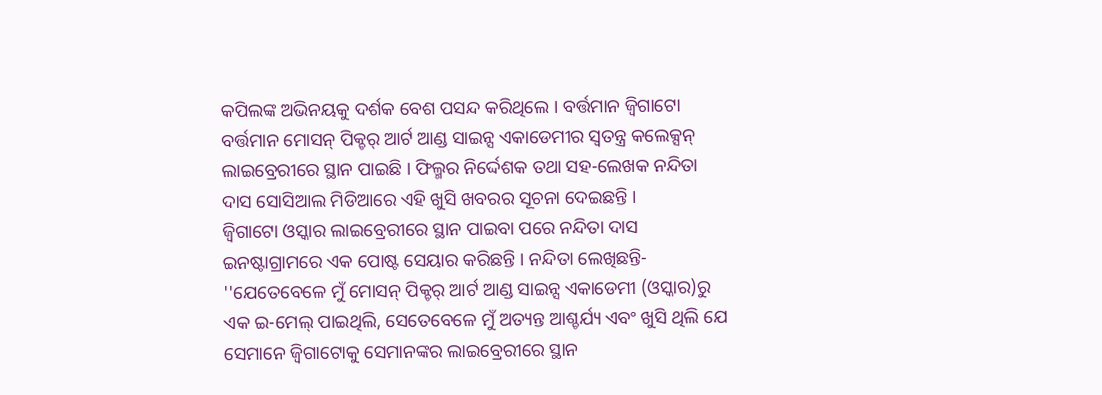କପିଲଙ୍କ ଅଭିନୟକୁ ଦର୍ଶକ ବେଶ ପସନ୍ଦ କରିଥିଲେ । ବର୍ତ୍ତମାନ ଜ୍ବିଗାଟୋ ବର୍ତ୍ତମାନ ମୋସନ୍ ପିକ୍ଚର୍ ଆର୍ଟ ଆଣ୍ଡ ସାଇନ୍ସ ଏକାଡେମୀର ସ୍ୱତନ୍ତ୍ର କଲେକ୍ସନ୍ ଲାଇବ୍ରେରୀରେ ସ୍ଥାନ ପାଇଛି । ଫିଲ୍ମର ନିର୍ଦ୍ଦେଶକ ତଥା ସହ-ଲେଖକ ନନ୍ଦିତା ଦାସ ସୋସିଆଲ ମିଡିଆରେ ଏହି ଖୁସି ଖବରର ସୂଚନା ଦେଇଛନ୍ତି ।
ଜ୍ୱିଗାଟୋ ଓସ୍କାର ଲାଇବ୍ରେରୀରେ ସ୍ଥାନ ପାଇବା ପରେ ନନ୍ଦିତା ଦାସ ଇନଷ୍ଟାଗ୍ରାମରେ ଏକ ପୋଷ୍ଟ ସେୟାର କରିଛନ୍ତି । ନନ୍ଦିତା ଲେଖିଛନ୍ତି- ''ଯେତେବେଳେ ମୁଁ ମୋସନ୍ ପିକ୍ଚର୍ ଆର୍ଟ ଆଣ୍ଡ ସାଇନ୍ସ ଏକାଡେମୀ (ଓସ୍କାର)ରୁ ଏକ ଇ-ମେଲ୍ ପାଇଥିଲି, ସେତେବେଳେ ମୁଁ ଅତ୍ୟନ୍ତ ଆଶ୍ଚର୍ଯ୍ୟ ଏବଂ ଖୁସି ଥିଲି ଯେ ସେମାନେ ଜ୍ବିଗାଟୋକୁ ସେମାନଙ୍କର ଲାଇବ୍ରେରୀରେ ସ୍ଥାନ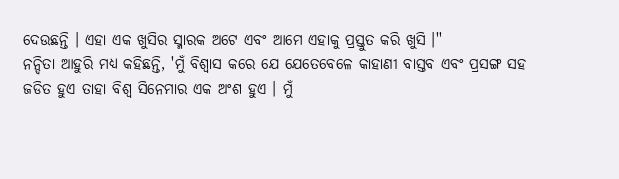ଦେଉଛନ୍ତି । ଏହା ଏକ ଖୁସିର ସ୍ମାରକ ଅଟେ ଏବଂ ଆମେ ଏହାକୁ ପ୍ରସ୍ତୁତ କରି ଖୁସି ।''
ନନ୍ଦିତା ଆହୁରି ମଧ୍ୟ କହିଛନ୍ତି, 'ମୁଁ ବିଶ୍ୱାସ କରେ ଯେ ଯେତେବେଳେ କାହାଣୀ ବାସ୍ତବ ଏବଂ ପ୍ରସଙ୍ଗ ସହ ଜଡିତ ହୁଏ ତାହା ବିଶ୍ୱ ସିନେମାର ଏକ ଅଂଶ ହୁଏ । ମୁଁ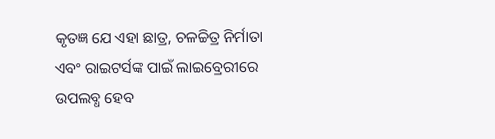କୃତଜ୍ଞ ଯେ ଏହା ଛାତ୍ର, ଚଳଚ୍ଚିତ୍ର ନିର୍ମାତା ଏବଂ ରାଇଟର୍ସଙ୍କ ପାଇଁ ଲାଇବ୍ରେରୀରେ ଉପଲବ୍ଧ ହେବ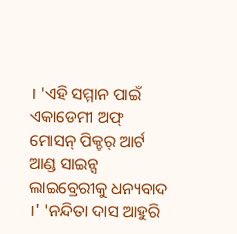। 'ଏହି ସମ୍ମାନ ପାଇଁ ଏକାଡେମୀ ଅଫ୍ ମୋସନ୍ ପିକ୍ଚର୍ ଆର୍ଟ ଆଣ୍ଡ ସାଇନ୍ସ ଲାଇବ୍ରେରୀକୁ ଧନ୍ୟବାଦ ।' 'ନନ୍ଦିତା ଦାସ ଆହୁରି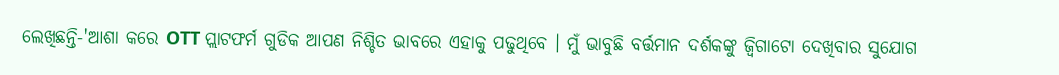ଲେଖିଛନ୍ତି-'ଆଶା କରେ OTT ପ୍ଲାଟଫର୍ମ ଗୁଡିକ ଆପଣ ନିଶ୍ଚିତ ଭାବରେ ଏହାକୁ ପଢୁଥିବେ । ମୁଁ ଭାବୁଛି ବର୍ତ୍ତମାନ ଦର୍ଶକଙ୍କୁ ଜ୍ବିଗାଟୋ ଦେଖିବାର ସୁଯୋଗ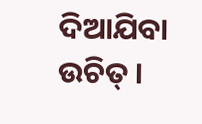ଦିଆଯିବା ଉଚିତ୍ ।